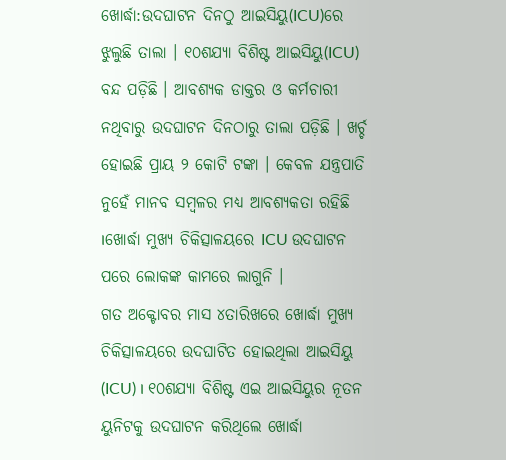ଖୋର୍ଦ୍ଧା:ଉଦଘାଟନ ଦିନଠୁ ଆଇସିୟୁ(ICU)ରେ ଝୁଲୁଛି ତାଲା । ୧୦ଶଯ୍ୟା ବିଶିଷ୍ଟ ଆଇସିୟୁ(ICU) ବନ୍ଦ ପଡ଼ିଛି । ଆବଶ୍ୟକ ଡାକ୍ତର ଓ କର୍ମଚାରୀ ନଥିବାରୁ ଉଦଘାଟନ ଦିନଠାରୁ ତାଲା ପଡ଼ିଛି । ଖର୍ଚ୍ଚ ହୋଇଛି ପ୍ରାୟ ୨ କୋଟି ଟଙ୍କା । କେବଳ ଯନ୍ତ୍ରପାତି ନୁହେଁ ମାନବ ସମ୍ବଳର ମଧ୍ୟ ଆବଶ୍ୟକତା ରହିଛି ।ଖୋର୍ଦ୍ଧା ମୁଖ୍ୟ ଚିକିତ୍ସାଳୟରେ ICU ଉଦଘାଟନ ପରେ ଲୋକଙ୍କ କାମରେ ଲାଗୁନି ।
ଗତ ଅକ୍ଟୋବର ମାସ ୪ତାରିଖରେ ଖୋର୍ଦ୍ଧା ମୁଖ୍ୟ ଚିକିତ୍ସାଳୟରେ ଉଦଘାଟିତ ହୋଇଥିଲା ଆଇସିୟୁ (ICU) । ୧୦ଶଯ୍ୟା ବିଶିଷ୍ଟ ଏଇ ଆଇସିୟୁର ନୂତନ ୟୁନିଟକୁ ଉଦଘାଟନ କରିଥିଲେ ଖୋର୍ଦ୍ଧା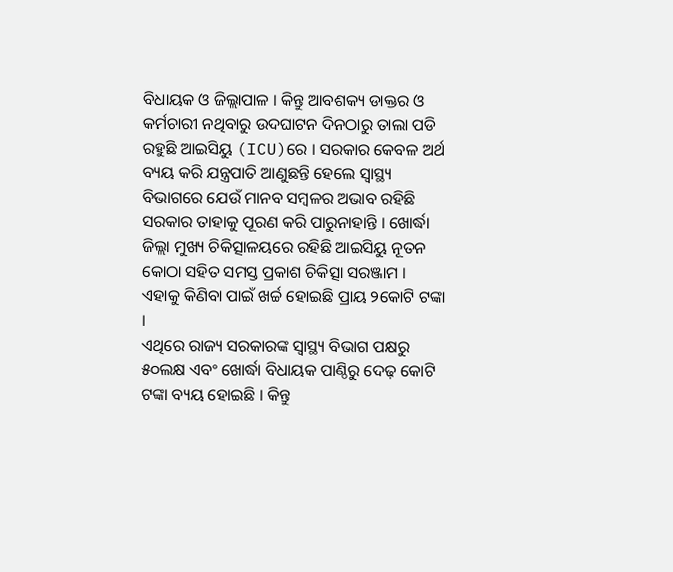ବିଧାୟକ ଓ ଜିଲ୍ଲାପାଳ । କିନ୍ତୁ ଆବଶକ୍ୟ ଡାକ୍ତର ଓ କର୍ମଚାରୀ ନଥିବାରୁ ଉଦଘାଟନ ଦିନଠାରୁ ତାଲା ପଡି ରହୁଛି ଆଇସିୟୁ (ICU)ରେ । ସରକାର କେବଳ ଅର୍ଥ ବ୍ୟୟ କରି ଯନ୍ତ୍ରପାତି ଆଣୁଛନ୍ତି ହେଲେ ସ୍ଵାସ୍ଥ୍ୟ ବିଭାଗରେ ଯେଉଁ ମାନବ ସମ୍ବଳର ଅଭାବ ରହିଛି ସରକାର ତାହାକୁ ପୂରଣ କରି ପାରୁନାହାନ୍ତି । ଖୋର୍ଦ୍ଧା ଜିଲ୍ଲା ମୁଖ୍ୟ ଚିକିତ୍ସାଳୟରେ ରହିଛି ଆଇସିୟୁ ନୂତନ କୋଠା ସହିତ ସମସ୍ତ ପ୍ରକାଶ ଚିକିତ୍ସା ସରଞ୍ଜାମ । ଏହାକୁ କିଣିବା ପାଇଁ ଖର୍ଚ୍ଚ ହୋଇଛି ପ୍ରାୟ ୨କୋଟି ଟଙ୍କା ।
ଏଥିରେ ରାଜ୍ୟ ସରକାରଙ୍କ ସ୍ଵାସ୍ଥ୍ୟ ବିଭାଗ ପକ୍ଷରୁ ୫୦ଲକ୍ଷ ଏବଂ ଖୋର୍ଦ୍ଧା ବିଧାୟକ ପାଣ୍ଠିରୁ ଦେଢ଼ କୋଟି ଟଙ୍କା ବ୍ୟୟ ହୋଇଛି । କିନ୍ତୁ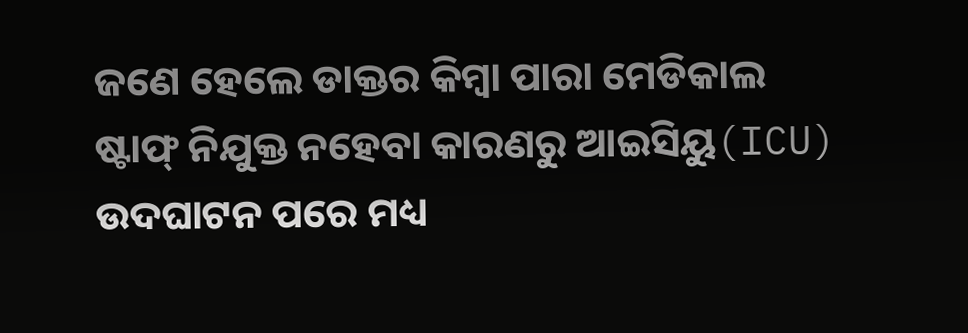ଜଣେ ହେଲେ ଡାକ୍ତର କିମ୍ବା ପାରା ମେଡିକାଲ ଷ୍ଟାଫ୍ ନିଯୁକ୍ତ ନହେବା କାରଣରୁ ଆଇସିୟୁ(ICU) ଉଦଘାଟନ ପରେ ମଧ୍ୟ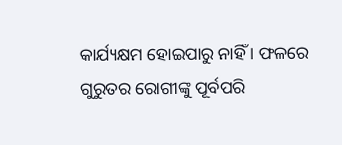କାର୍ଯ୍ୟକ୍ଷମ ହୋଇପାରୁ ନାହିଁ । ଫଳରେ ଗୁରୁତର ରୋଗୀଙ୍କୁ ପୂର୍ବପରି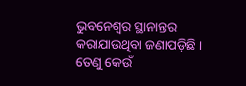ଭୁବନେଶ୍ୱର ସ୍ଥାନାନ୍ତର କରାଯାଉଥିବା ଜଣାପଡ଼ିଛି । ତେଣୁ କେଉଁ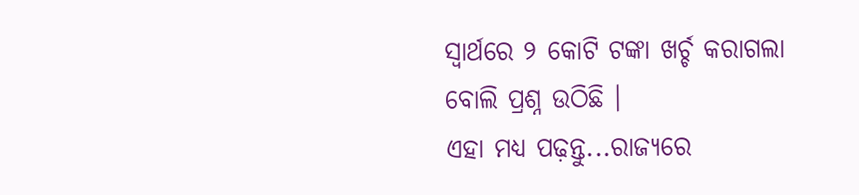ସ୍ବାର୍ଥରେ ୨ କୋଟି ଟଙ୍କା ଖର୍ଚ୍ଚ କରାଗଲା ବୋଲି ପ୍ରଶ୍ନ ଉଠିଛି ।
ଏହା ମଧ୍ୟ ପଢ଼ନ୍ତୁ...ରାଜ୍ୟରେ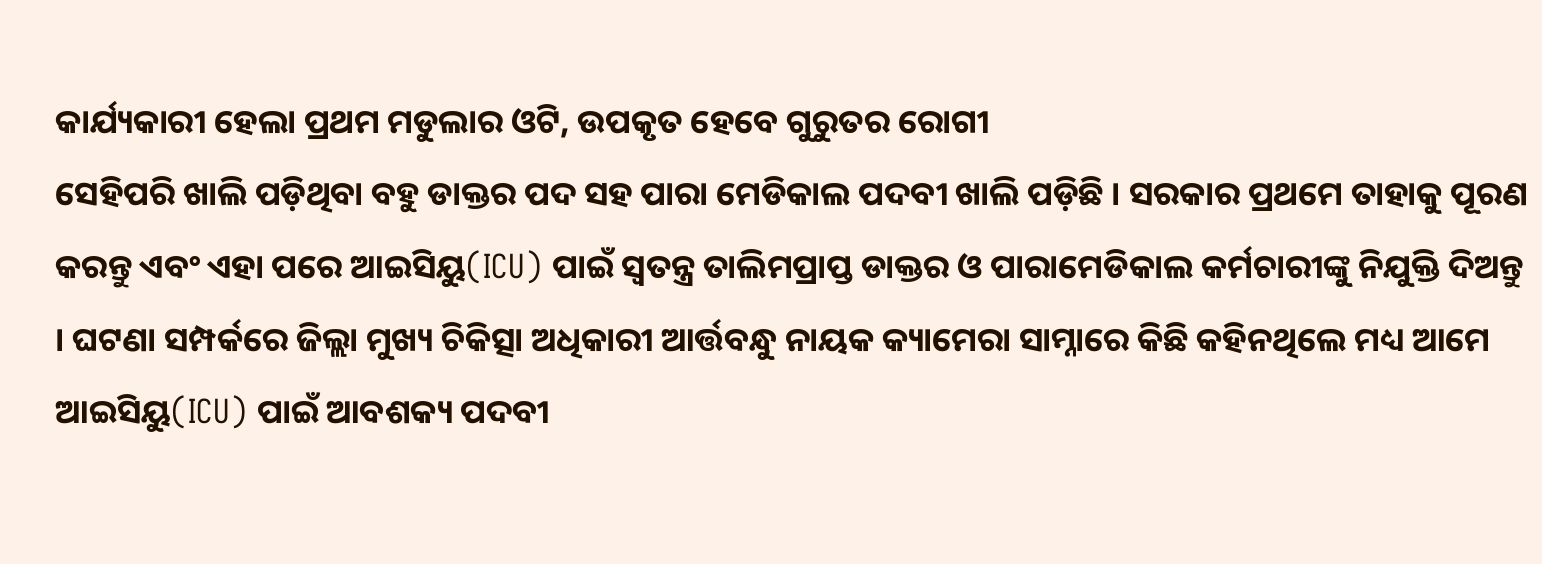କାର୍ଯ୍ୟକାରୀ ହେଲା ପ୍ରଥମ ମଡୁଲାର ଓଟି, ଉପକୃତ ହେବେ ଗୁରୁତର ରୋଗୀ
ସେହିପରି ଖାଲି ପଡ଼ିଥିବା ବହୁ ଡାକ୍ତର ପଦ ସହ ପାରା ମେଡିକାଲ ପଦବୀ ଖାଲି ପଡ଼ିଛି । ସରକାର ପ୍ରଥମେ ତାହାକୁ ପୂରଣ କରନ୍ତୁ ଏବଂ ଏହା ପରେ ଆଇସିୟୁ(ICU) ପାଇଁ ସ୍ଵତନ୍ତ୍ର ତାଲିମପ୍ରାପ୍ତ ଡାକ୍ତର ଓ ପାରାମେଡିକାଲ କର୍ମଚାରୀଙ୍କୁ ନିଯୁକ୍ତି ଦିଅନ୍ତୁ । ଘଟଣା ସମ୍ପର୍କରେ ଜିଲ୍ଲା ମୁଖ୍ୟ ଚିକିତ୍ସା ଅଧିକାରୀ ଆର୍ତ୍ତବନ୍ଧୁ ନାୟକ କ୍ୟାମେରା ସାମ୍ନାରେ କିଛି କହିନଥିଲେ ମଧ୍ୟ ଆମେ ଆଇସିୟୁ(ICU) ପାଇଁ ଆବଶକ୍ୟ ପଦବୀ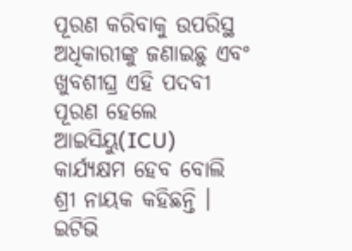ପୂରଣ କରିବାକୁ ଉପରିସ୍ଥ ଅଧିକାରୀଙ୍କୁ ଜଣାଇଛୁ ଏବଂ ଖୁବଶୀଘ୍ର ଏହି ପଦବୀ ପୂରଣ ହେଲେ ଆଇସିୟୁ(ICU) କାର୍ଯ୍ୟକ୍ଷମ ହେବ ବୋଲି ଶ୍ରୀ ନାୟକ କହିଛନ୍ତି ।
ଇଟିଭି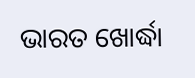ଭାରତ ଖୋର୍ଦ୍ଧା